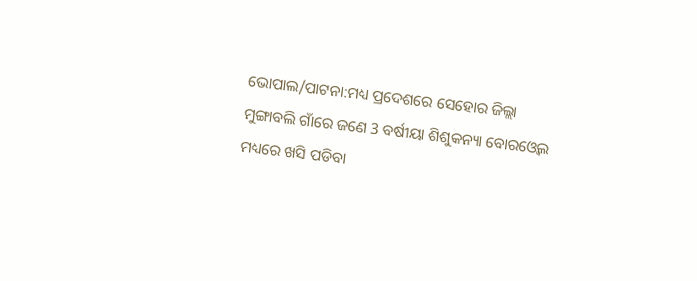ଭୋପାଲ/ପାଟନା:ମଧ୍ୟ ପ୍ରଦେଶରେ ସେହୋର ଜିଲ୍ଲା ମୁଙ୍ଗାବଲି ଗାଁରେ ଜଣେ 3 ବର୍ଷୀୟା ଶିଶୁକନ୍ୟା ବୋରଓ୍ବେଲ ମଧ୍ୟରେ ଖସି ପଡିବା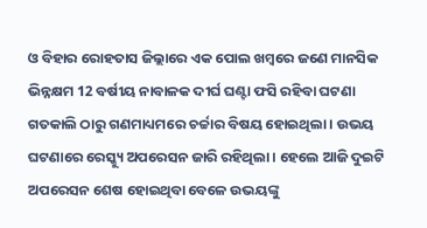ଓ ବିହାର ରୋହତାସ ଜିଲ୍ଲାରେ ଏକ ପୋଲ ଖମ୍ବରେ ଜଣେ ମାନସିକ ଭିନ୍ନକ୍ଷମ 12 ବର୍ଷୀୟ ନାବାଳକ ଦୀର୍ଘ ଘଣ୍ଟା ଫସି ରହିବା ଘଟଣା ଗତକାଲି ଠାରୁ ଗଣମାଧ୍ୟମରେ ଚର୍ଚ୍ଚାର ବିଷୟ ହୋଇଥିଲା । ଉଭୟ ଘଟଣାରେ ରେସ୍କ୍ୟୁ ଅପରେସନ ଜାରି ରହିଥିଲା । ହେଲେ ଆଜି ଦୁଇଟି ଅପରେସନ ଶେଷ ହୋଇଥିବା ବେଳେ ଉଭୟଙ୍କୁ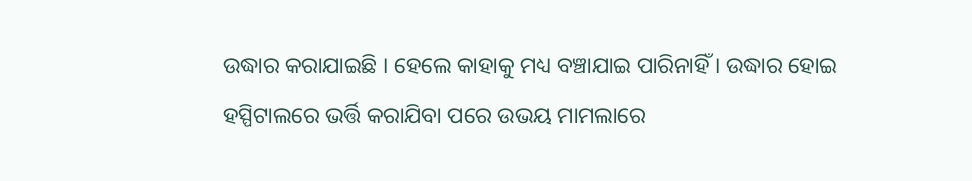ଉଦ୍ଧାର କରାଯାଇଛି । ହେଲେ କାହାକୁ ମଧ୍ୟ ବଞ୍ଚାଯାଇ ପାରିନାହିଁ । ଉଦ୍ଧାର ହୋଇ ହସ୍ପିଟାଲରେ ଭର୍ତ୍ତି କରାଯିବା ପରେ ଉଭୟ ମାମଲାରେ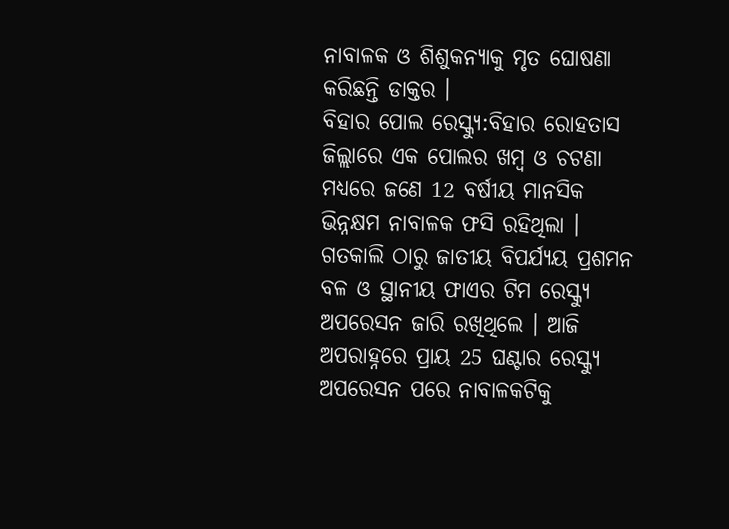ନାବାଳକ ଓ ଶିଶୁକନ୍ୟାକୁ ମୃତ ଘୋଷଣା କରିଛନ୍ତି ଡାକ୍ତର ।
ବିହାର ପୋଲ ରେସ୍କ୍ୟୁ:ବିହାର ରୋହତାସ ଜିଲ୍ଲାରେ ଏକ ପୋଲର ଖମ୍ବ ଓ ଚଟଣା ମଧ୍ୟରେ ଜଣେ 12 ବର୍ଷୀୟ ମାନସିକ ଭିନ୍ନକ୍ଷମ ନାବାଳକ ଫସି ରହିଥିଲା । ଗତକାଲି ଠାରୁ ଜାତୀୟ ବିପର୍ଯ୍ୟୟ ପ୍ରଶମନ ବଳ ଓ ସ୍ଥାନୀୟ ଫାଏର ଟିମ ରେସ୍କ୍ୟୁ ଅପରେସନ ଜାରି ରଖିଥିଲେ । ଆଜି ଅପରାହ୍ନରେ ପ୍ରାୟ 25 ଘଣ୍ଟାର ରେସ୍କ୍ୟୁ ଅପରେସନ ପରେ ନାବାଳକଟିକୁ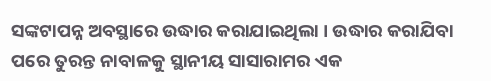ସଙ୍କଟାପନ୍ନ ଅବସ୍ଥାରେ ଉଦ୍ଧାର କରାଯାଇଥିଲା । ଉଦ୍ଧାର କରାଯିବା ପରେ ତୁରନ୍ତ ନାବାଳକୁ ସ୍ଥାନୀୟ ସାସାରାମର ଏକ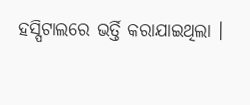ହସ୍ପିଟାଲରେ ଭର୍ତ୍ତି କରାଯାଇଥିଲା ।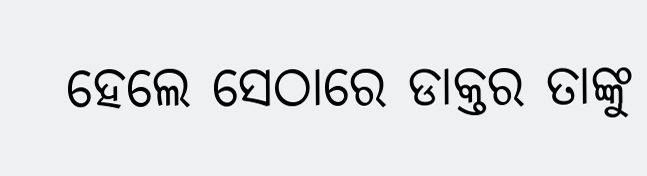ହେଲେ ସେଠାରେ ଡାକ୍ତର ତାଙ୍କୁ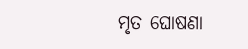ମୃତ ଘୋଷଣା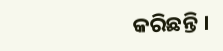କରିଛନ୍ତି ।